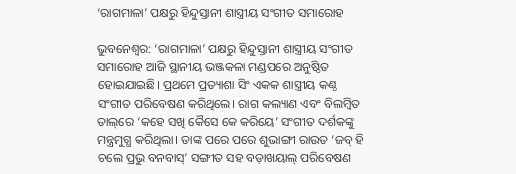‘ରାଗମାଳା’ ପକ୍ଷରୁ ହିନ୍ଦୁସ୍ତାନୀ ଶାସ୍ତ୍ରୀୟ ସଂଗୀତ ସମାରୋହ

ଭୁବନେଶ୍ୱର: ‘ରାଗମାଳା’ ପକ୍ଷରୁ ହିନ୍ଦୁସ୍ତାନୀ ଶାସ୍ତ୍ରୀୟ ସଂଗୀତ ସମାରୋହ ଆଜି ସ୍ଥାନୀୟ ଭଞ୍ଜକଳା ମଣ୍ଡପରେ ଅନୁଷ୍ଠିତ ହୋଇଯାଇଛି। ପ୍ରଥମେ ପ୍ରତ୍ୟାଶା ସିଂ ଏକକ ଶାସ୍ତ୍ରୀୟ କଣ୍ଠ ସଂଗୀତ ପରିବେଷଣ କରିଥିଲେ। ରାଗ କଲ୍ୟାଣ ଏବଂ ବିଲମ୍ବିତ ତାଲ୍‌ରେ ‘କହେ ସଖି କୈସେ କେ କରିୟେ’ ସଂଗୀତ ଦର୍ଶକଙ୍କୁ ମନ୍ତ୍ରମୁଗ୍ଧ କରିଥିଲା। ତାଙ୍କ ପରେ ପରେ ଶୁଭାଙ୍ଗୀ ରାଉତ ‘ଜବ୍‌ ହି ଚଲେ ପ୍ରଭୁ ବନବାସ୍‌’ ସଙ୍ଗୀତ ସହ ବଡ଼ାଖୟାଲ୍‌ ପରିବେଷଣ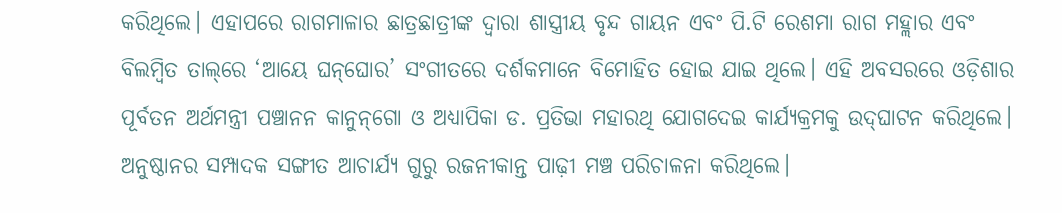କରିଥିଲେ। ଏହାପରେ ରାଗମାଳାର ଛାତ୍ରଛାତ୍ରୀଙ୍କ ଦ୍ୱାରା ଶାସ୍ତ୍ରୀୟ ବୃନ୍ଦ ଗାୟନ ଏବଂ ପି.ଟି ରେଶମା ରାଗ ମହ୍ଲାର ଏବଂ ବିଲମ୍ବିତ ତାଲ୍‌ରେ ‘ଆୟେ ଘନ୍‌ଘୋର’ ସଂଗୀତରେ ଦର୍ଶକମାନେ ବିମୋହିତ ହୋଇ ଯାଇ ଥିଲେ। ଏହି ଅବସରରେ ଓଡ଼ିଶାର ପୂର୍ବତନ ଅର୍ଥମନ୍ତ୍ରୀ ପଞ୍ଚାନନ କାନୁନ୍‌ଗୋ ଓ ଅଧ୍ୟାପିକା ଡ. ପ୍ରତିଭା ମହାରଥି ଯୋଗଦେଇ କାର୍ଯ୍ୟକ୍ରମକୁ ଉଦ୍‌ଘାଟନ କରିଥିଲେ। ଅନୁଷ୍ଠାନର ସମ୍ପାଦକ ସଙ୍ଗୀତ ଆଚାର୍ଯ୍ୟ ଗୁରୁ ରଜନୀକାନ୍ତ ପାଢ଼ୀ ମଞ୍ଚ ପରିଚାଳନା କରିଥିଲେ।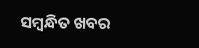ସମ୍ବନ୍ଧିତ ଖବର